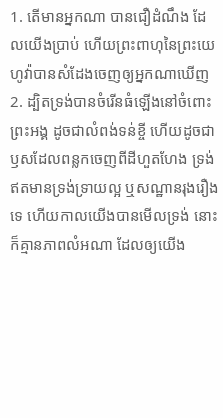1. តើមានអ្នកណា បានជឿដំណឹង ដែលយើងប្រាប់ ហើយព្រះពាហុនៃព្រះយេហូវ៉ាបានសំដែងចេញឲ្យអ្នកណាឃើញ
2. ដ្បិតទ្រង់បានចំរើនធំឡើងនៅចំពោះព្រះអង្គ ដូចជាលំពង់ទន់ខ្ចី ហើយដូចជាឫសដែលពន្លកចេញពីដីហួតហែង ទ្រង់ឥតមានទ្រង់ទ្រាយល្អ ឬសណ្ឋានរុងរឿងទេ ហើយកាលយើងបានមើលទ្រង់ នោះក៏គ្មានភាពលំអណា ដែលឲ្យយើង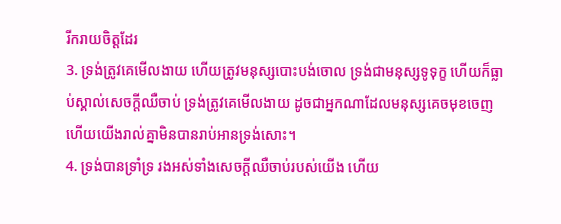រីករាយចិត្តដែរ
3. ទ្រង់ត្រូវគេមើលងាយ ហើយត្រូវមនុស្សបោះបង់ចោល ទ្រង់ជាមនុស្សទូទុក្ខ ហើយក៏ធ្លាប់ស្គាល់សេចក្ដីឈឺចាប់ ទ្រង់ត្រូវគេមើលងាយ ដូចជាអ្នកណាដែលមនុស្សគេចមុខចេញ ហើយយើងរាល់គ្នាមិនបានរាប់អានទ្រង់សោះ។
4. ទ្រង់បានទ្រាំទ្រ រងអស់ទាំងសេចក្ដីឈឺចាប់របស់យើង ហើយ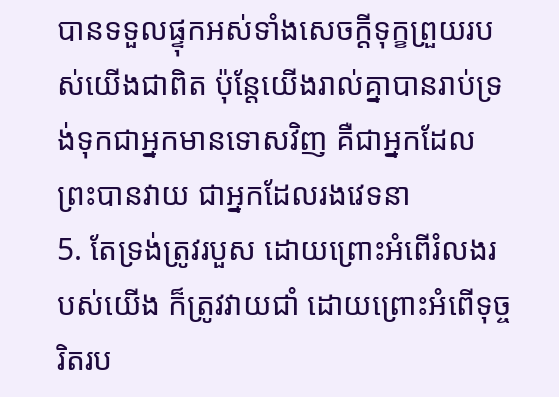បានទទួលផ្ទុកអស់ទាំងសេចក្ដីទុក្ខព្រួយរបស់យើងជាពិត ប៉ុន្តែយើងរាល់គ្នាបានរាប់ទ្រង់ទុកជាអ្នកមានទោសវិញ គឺជាអ្នកដែលព្រះបានវាយ ជាអ្នកដែលរងវេទនា
5. តែទ្រង់ត្រូវរបួស ដោយព្រោះអំពើរំលងរបស់យើង ក៏ត្រូវវាយជាំ ដោយព្រោះអំពើទុច្ចរិតរប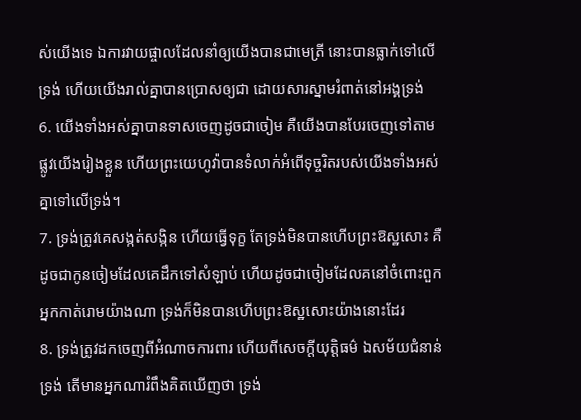ស់យើងទេ ឯការវាយផ្ចាលដែលនាំឲ្យយើងបានជាមេត្រី នោះបានធ្លាក់ទៅលើទ្រង់ ហើយយើងរាល់គ្នាបានប្រោសឲ្យជា ដោយសារស្នាមរំពាត់នៅអង្គទ្រង់
6. យើងទាំងអស់គ្នាបានទាសចេញដូចជាចៀម គឺយើងបានបែរចេញទៅតាមផ្លូវយើងរៀងខ្លួន ហើយព្រះយេហូវ៉ាបានទំលាក់អំពើទុច្ចរិតរបស់យើងទាំងអស់គ្នាទៅលើទ្រង់។
7. ទ្រង់ត្រូវគេសង្កត់សង្កិន ហើយធ្វើទុក្ខ តែទ្រង់មិនបានហើបព្រះឱស្ឋសោះ គឺដូចជាកូនចៀមដែលគេដឹកទៅសំឡាប់ ហើយដូចជាចៀមដែលគនៅចំពោះពួកអ្នកកាត់រោមយ៉ាងណា ទ្រង់ក៏មិនបានហើបព្រះឱស្ឋសោះយ៉ាងនោះដែរ
8. ទ្រង់ត្រូវដកចេញពីអំណាចការពារ ហើយពីសេចក្ដីយុត្តិធម៌ ឯសម័យជំនាន់ទ្រង់ តើមានអ្នកណារំពឹងគិតឃើញថា ទ្រង់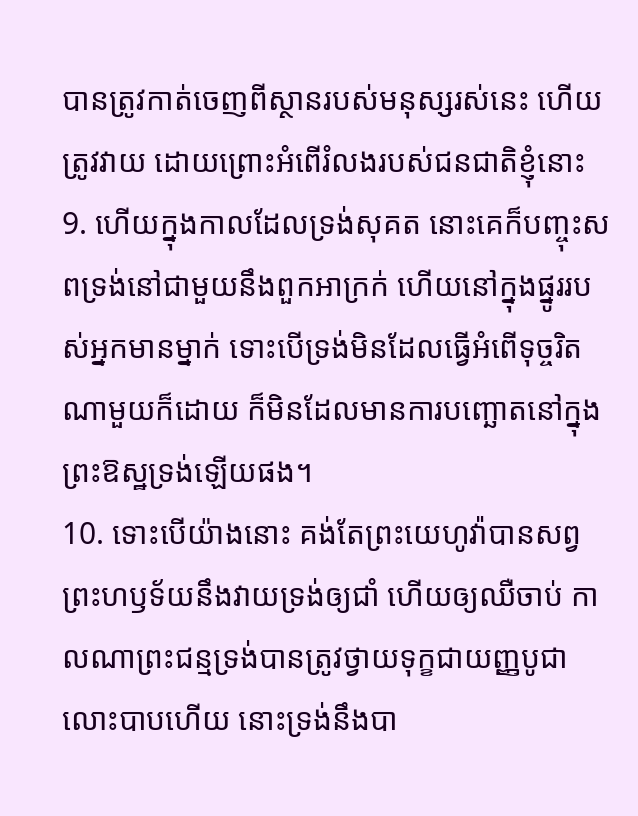បានត្រូវកាត់ចេញពីស្ថានរបស់មនុស្សរស់នេះ ហើយត្រូវវាយ ដោយព្រោះអំពើរំលងរបស់ជនជាតិខ្ញុំនោះ
9. ហើយក្នុងកាលដែលទ្រង់សុគត នោះគេក៏បញ្ចុះសពទ្រង់នៅជាមួយនឹងពួកអាក្រក់ ហើយនៅក្នុងផ្នូររបស់អ្នកមានម្នាក់ ទោះបើទ្រង់មិនដែលធ្វើអំពើទុច្ចរិតណាមួយក៏ដោយ ក៏មិនដែលមានការបញ្ឆោតនៅក្នុងព្រះឱស្ឋទ្រង់ឡើយផង។
10. ទោះបើយ៉ាងនោះ គង់តែព្រះយេហូវ៉ាបានសព្វព្រះហឫទ័យនឹងវាយទ្រង់ឲ្យជាំ ហើយឲ្យឈឺចាប់ កាលណាព្រះជន្មទ្រង់បានត្រូវថ្វាយទុក្ខជាយញ្ញបូជាលោះបាបហើយ នោះទ្រង់នឹងបា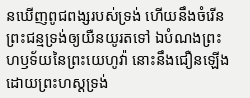នឃើញពូជពង្សរបស់ទ្រង់ ហើយនឹងចំរើនព្រះជន្មទ្រង់ឲ្យយឺនយូរតទៅ ឯបំណងព្រះហឫទ័យនៃព្រះយេហូវ៉ា នោះនឹងជឿនឡើងដោយព្រះហស្តទ្រង់